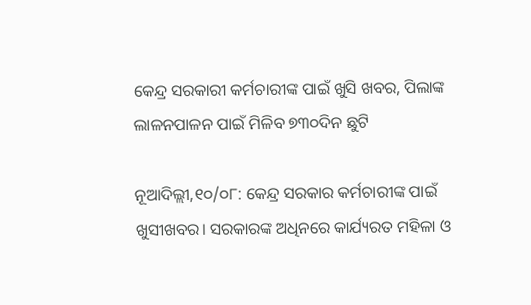କେନ୍ଦ୍ର ସରକାରୀ କର୍ମଚାରୀଙ୍କ ପାଇଁ ଖୁସି ଖବର, ପିଲାଙ୍କ ଲାଳନପାଳନ ପାଇଁ ମିଳିବ ୭୩୦ଦିନ ଛୁଟି

ନୂଆଦିଲ୍ଲୀ,୧୦/୦୮: କେନ୍ଦ୍ର ସରକାର କର୍ମଚାରୀଙ୍କ ପାଇଁ ଖୁସୀଖବର। ସରକାରଙ୍କ ଅଧିନରେ କାର୍ଯ୍ୟରତ ମହିଳା ଓ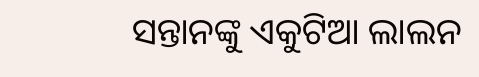ସନ୍ତାନଙ୍କୁ ଏକୁଟିଆ ଲାଲନ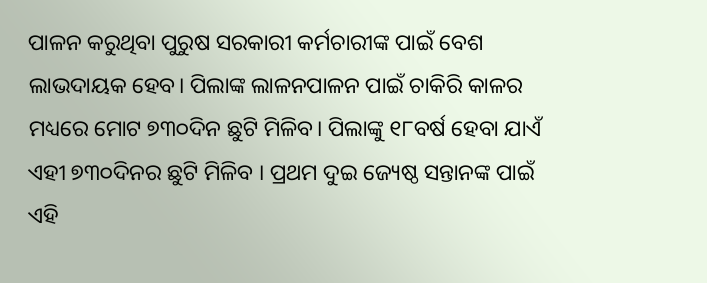ପାଳନ କରୁଥିବା ପୁରୁଷ ସରକାରୀ କର୍ମଚାରୀଙ୍କ ପାଇଁ ବେଶ ଲାଭଦାୟକ ହେବ। ପିଲାଙ୍କ ଲାଳନପାଳନ ପାଇଁ ଚାକିରି କାଳର ମଧ୍ୟରେ ମୋଟ ୭୩୦ଦିନ ଛୁଟି ମିଳିବ। ପିଲାଙ୍କୁ ୧୮ବର୍ଷ ହେବା ଯାଏଁ ଏହୀ ୭୩୦ଦିନର ଛୁଟି ମିଳିବ । ପ୍ରଥମ ଦୁଇ ଜ୍ୟେଷ୍ଠ ସନ୍ତାନଙ୍କ ପାଇଁ ଏହି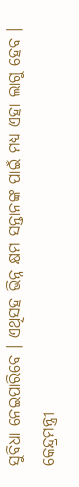ସୁବିଧା ନେଇପାରିବେ । ଏଥିସହ ଭିନ୍ନ କ୍ଷମ ସନ୍ତାନଙ୍କ ପାଇଁ ମଧ୍ୟ ଏହା ଲାଗୁ ହେବ । କେନ୍ଦ୍ରମନ୍ତ୍ରୀ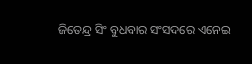ଜିତେନ୍ଦ୍ର ସିଂ ବୁଧବାର ସଂସଦରେ ଏନେଇ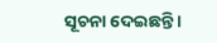ସୂଚନା ଦେଇଛନ୍ତି ।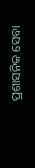ପ୍ରଶାସନିକ ସେବା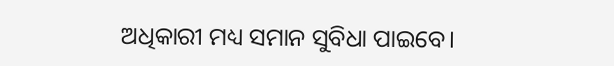ଅଧିକାରୀ ମଧ୍ୟ ସମାନ ସୁବିଧା ପାଇବେ।